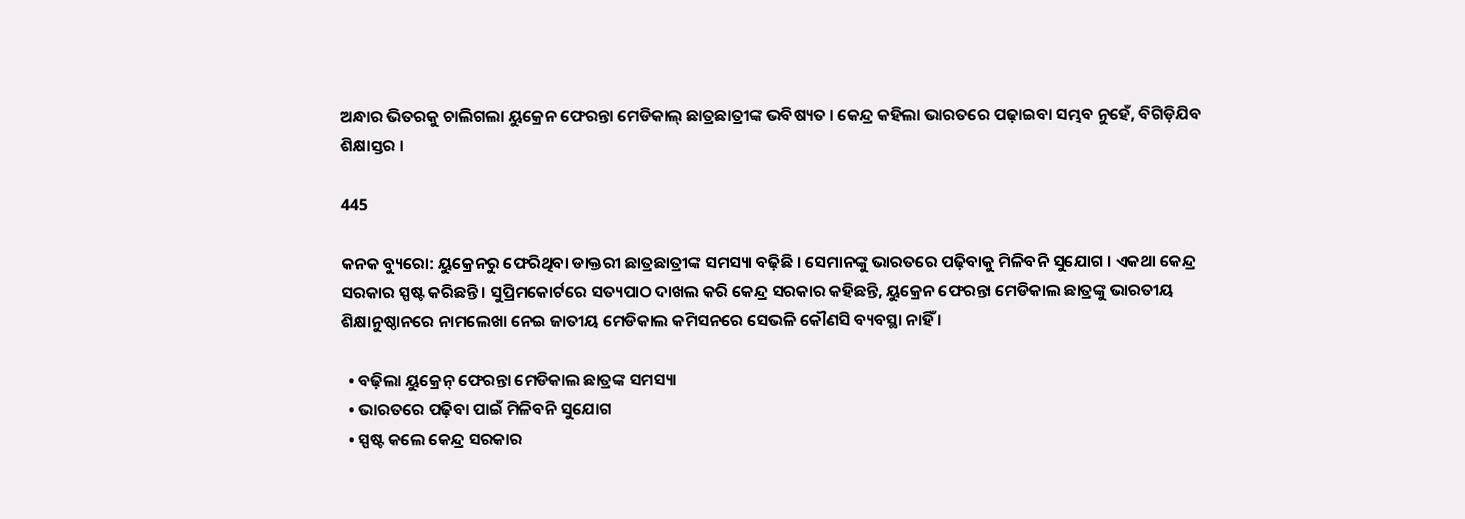ଅନ୍ଧାର ଭିତରକୁ ଚାଲିଗଲା ୟୁକ୍ରେନ ଫେରନ୍ତା ମେଡିକାଲ୍ ଛାତ୍ରଛାତ୍ରୀଙ୍କ ଭବିଷ୍ୟତ । କେନ୍ଦ୍ର କହିଲା ଭାରତରେ ପଢ଼ାଇବା ସମ୍ଭବ ନୁହେଁ, ବିଗିଡ଼ିଯିବ ଶିକ୍ଷାସ୍ତର ।

445

କନକ ବ୍ୟୁରୋ: ୟୁକ୍ରେନରୁ ଫେରିଥିବା ଡାକ୍ତରୀ ଛାତ୍ରଛାତ୍ରୀଙ୍କ ସମସ୍ୟା ବଢ଼ିଛି । ସେମାନଙ୍କୁ ଭାରତରେ ପଢ଼ିବାକୁ ମିଳିବନି ସୁଯୋଗ । ଏକଥା କେନ୍ଦ୍ର ସରକାର ସ୍ପଷ୍ଟ କରିଛନ୍ତି । ସୁପ୍ରିମକୋର୍ଟରେ ସତ୍ୟପାଠ ଦାଖଲ କରି କେନ୍ଦ୍ର ସରକାର କହିଛନ୍ତି, ୟୁକ୍ରେନ ଫେରନ୍ତା ମେଡିକାଲ ଛାତ୍ରଙ୍କୁ ଭାରତୀୟ ଶିକ୍ଷାନୁଷ୍ଠାନରେ ନାମଲେଖା ନେଇ ଜାତୀୟ ମେଡିକାଲ କମିସନରେ ସେଭଳି କୌଣସି ବ୍ୟବସ୍ଥା ନାହିଁ ।

  • ବଢ଼ିଲା ୟୁକ୍ରେନ୍ ଫେରନ୍ତା ମେଡିକାଲ ଛାତ୍ରଙ୍କ ସମସ୍ୟା
  • ଭାରତରେ ପଢ଼ିବା ପାଇଁ ମିଳିବନି ସୁଯୋଗ
  • ସ୍ପଷ୍ଟ କଲେ କେନ୍ଦ୍ର ସରକାର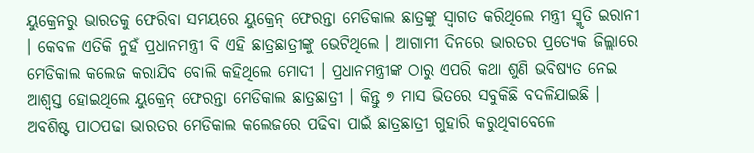ୟୁକ୍ରେନରୁ ଭାରତକୁ ଫେରିବା ସମୟରେ ୟୁକ୍ରେନ୍ ଫେରନ୍ତା ମେଡିକାଲ ଛାତ୍ରଙ୍କୁ ସ୍ୱାଗତ କରିଥିଲେ ମନ୍ତ୍ରୀ ସ୍ମୃତି ଇରାନୀ । କେବଳ ଏତିକି ନୁହଁ ପ୍ରଧାନମନ୍ତ୍ରୀ ବି ଏହି ଛାତ୍ରଛାତ୍ରୀଙ୍କୁ ଭେଟିଥିଲେ । ଆଗାମୀ ଦିନରେ ଭାରତର ପ୍ରତ୍ୟେକ ଜିଲ୍ଲାରେ ମେଡିକାଲ କଲେଜ କରାଯିବ ବୋଲି କହିଥିଲେ ମୋଦୀ । ପ୍ରଧାନମନ୍ତ୍ରୀଙ୍କ ଠାରୁ ଏପରି କଥା ଶୁଣି ଭବିଷ୍ୟତ ନେଇ ଆଶ୍ୱସ୍ତ ହୋଇଥିଲେ ୟୁକ୍ରେନ୍ ଫେରନ୍ତା ମେଡିକାଲ ଛାତ୍ରଛାତ୍ରୀ । କିନ୍ତୁ ୭ ମାସ ଭିତରେ ସବୁକିଛି ବଦଳିଯାଇଛି । ଅବଶିଷ୍ଟ ପାଠପଢା ଭାରତର ମେଡିକାଲ କଲେଜରେ ପଢିବା ପାଇଁ ଛାତ୍ରଛାତ୍ରୀ ଗୁହାରି କରୁଥିବାବେଳେ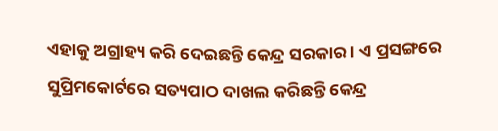ଏହାକୁ ଅଗ୍ରାହ୍ୟ କରି ଦେଇଛନ୍ତି କେନ୍ଦ୍ର ସରକାର । ଏ ପ୍ରସଙ୍ଗରେ ସୁପ୍ରିମକୋର୍ଟରେ ସତ୍ୟପାଠ ଦାଖଲ କରିଛନ୍ତି କେନ୍ଦ୍ର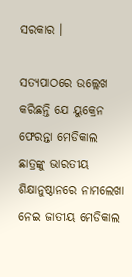ସରକାର ।

ସତ୍ୟପାଠରେ ଉଲ୍ଲେଖ କରିଛନ୍ତି ଯେ ୟୁକ୍ରେନ ଫେରନ୍ତା ମେଡିକାଲ ଛାତ୍ରଙ୍କୁ ଭାରତୀୟ ଶିକ୍ଷାନୁଷ୍ଠାନରେ ନାମଲେଖା ନେଇ ଜାତୀୟ ମେଡିକାଲ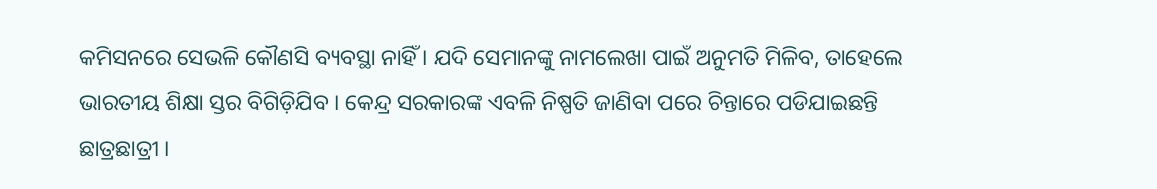କମିସନରେ ସେଭଳି କୌଣସି ବ୍ୟବସ୍ଥା ନାହିଁ । ଯଦି ସେମାନଙ୍କୁ ନାମଲେଖା ପାଇଁ ଅନୁମତି ମିଳିବ, ତାହେଲେ ଭାରତୀୟ ଶିକ୍ଷା ସ୍ତର ବିଗିଡ଼ିଯିବ । କେନ୍ଦ୍ର ସରକାରଙ୍କ ଏବଳି ନିଷ୍ପତି ଜାଣିବା ପରେ ଚିନ୍ତାରେ ପଡିଯାଇଛନ୍ତି ଛାତ୍ରଛାତ୍ରୀ ।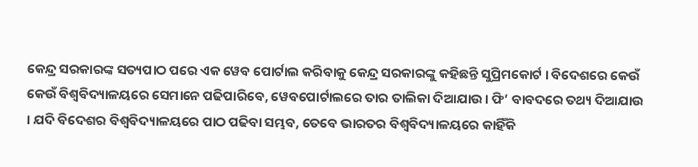କେନ୍ଦ୍ର ସରକାରଙ୍କ ସତ୍ୟପାଠ ପରେ ଏକ ୱେବ ପୋର୍ଟାଲ କରିବାକୁ କେନ୍ଦ୍ର ସରକାରଙ୍କୁ କହିଛନ୍ତି ସୁପ୍ରିମକୋର୍ଟ । ବିଦେଶରେ କେଉଁ କେଉଁ ବିଶ୍ୱବିଦ୍ୟାଳୟରେ ସେମାନେ ପଢିପାରିବେ, ୱେବପୋର୍ଟାଲରେ ତାର ତାଲିକା ଦିଆଯାଉ । ଫି’ ବାବଦରେ ତଥ୍ୟ ଦିଆଯାଉ । ଯଦି ବିଦେଶର ବିଶ୍ୱବିଦ୍ୟାଳୟରେ ପାଠ ପଢିବା ସମ୍ଭବ, ତେବେ ଭାରତର ବିଶ୍ୱବିଦ୍ୟାଳୟରେ କାହିଁକି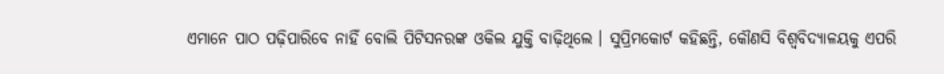ଏମାନେ ପାଠ ପଢ଼ିପାରିବେ ନାହିଁ ବୋଲି ପିଟିସନରଙ୍କ ଓକିଲ ଯୁକ୍ତି ବାଢ଼ିଥିଲେ । ସୁପ୍ରିମକୋର୍ଟ କହିଛନ୍ତି, କୌଣସି ବିଶ୍ୱବିଦ୍ୟାଳୟକୁ ଏପରି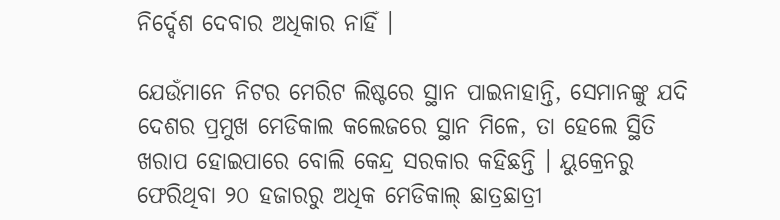ନିର୍ଦ୍ଦେଶ ଦେବାର ଅଧିକାର ନାହିଁ ।

ଯେଉଁମାନେ ନିଟର ମେରିଟ ଲିଷ୍ଟରେ ସ୍ଥାନ ପାଇନାହାନ୍ତି, ସେମାନଙ୍କୁ ଯଦି ଦେଶର ପ୍ରମୁଖ ମେଡିକାଲ କଲେଜରେ ସ୍ଥାନ ମିଳେ, ତା ହେଲେ ସ୍ଥିତି ଖରାପ ହୋଇପାରେ ବୋଲି କେନ୍ଦ୍ର ସରକାର କହିଛନ୍ତି । ୟୁକ୍ରେନରୁ ଫେରିଥିବା ୨୦ ହଜାରରୁ ଅଧିକ ମେଡିକାଲ୍ ଛାତ୍ରଛାତ୍ରୀ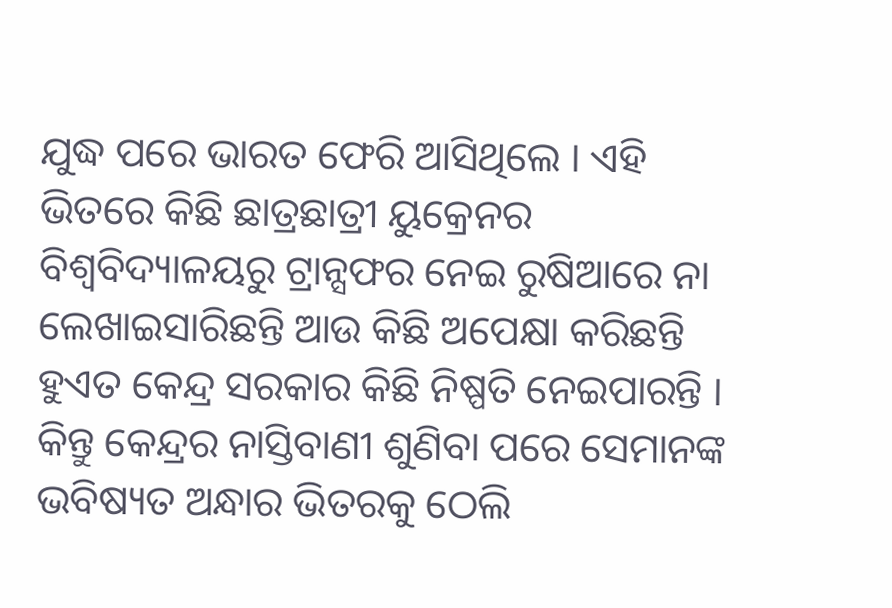ଯୁଦ୍ଧ ପରେ ଭାରତ ଫେରି ଆସିଥିଲେ । ଏହି ଭିତରେ କିଛି ଛାତ୍ରଛାତ୍ରୀ ୟୁକ୍ରେନର ବିଶ୍ୱବିଦ୍ୟାଳୟରୁ ଟ୍ରାନ୍ସଫର ନେଇ ରୁଷିଆରେ ନା ଲେଖାଇସାରିଛନ୍ତି ଆଉ କିଛି ଅପେକ୍ଷା କରିଛନ୍ତି ହୁଏତ କେନ୍ଦ୍ର ସରକାର କିଛି ନିଷ୍ପତି ନେଇପାରନ୍ତି । କିନ୍ତୁ କେନ୍ଦ୍ରର ନାସ୍ତିବାଣୀ ଶୁଣିବା ପରେ ସେମାନଙ୍କ ଭବିଷ୍ୟତ ଅନ୍ଧାର ଭିତରକୁ ଠେଲି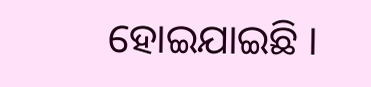ହୋଇଯାଇଛି ।